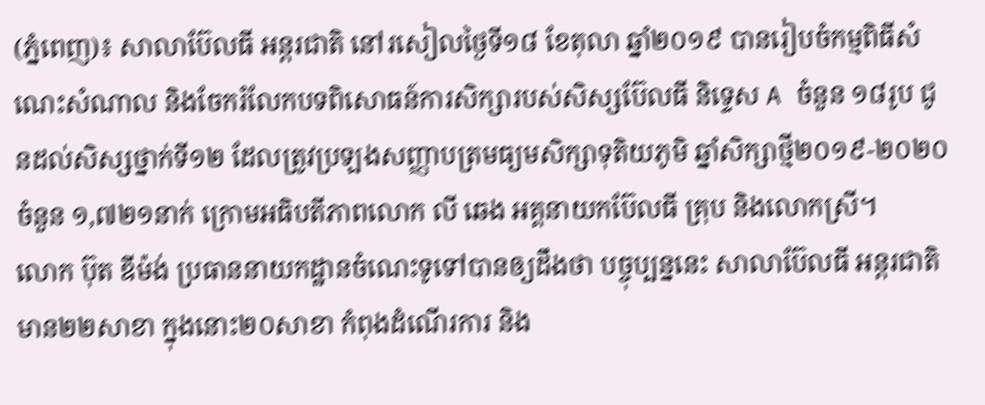(ភ្នំពេញ)៖ សាលាប៊ែលធី អន្តរជាតិ នៅរសៀលថ្ងៃទី១៨ ខែតុលា ឆ្នាំ២០១៩ បានរៀបចំកម្មពិធីសំណេះសំណាល និងចែករំលែកបទពិសោធន៍ការសិក្សារបស់សិស្សប៊ែលធី និទ្ទេស A ចំនួន ១៨រូប ជូនដល់សិស្សថ្នាក់ទី១២ ដែលត្រូវប្រឡងសញ្ញាបត្រមធ្យមសិក្សាទុតិយភូមិ ឆ្នាំសិក្សាថ្មី២០១៩-២០២០ ចំនួន ១,៧២១នាក់ ក្រោមអធិបតីភាពលោក លី ឆេង អគ្គនាយកប៊ែលធី គ្រុប និងលោកស្រី។
លោក ប៊ុត ឌីម៉ង់ ប្រធាននាយកដ្ឋានចំណេះទូទៅបានឲ្យដឹងថា បច្ចុប្បន្ននេះ សាលាប៊ែលធី អន្តរជាតិ មាន២២សាខា ក្នុងនោះ២០សាខា កំពុងដំណើរការ និង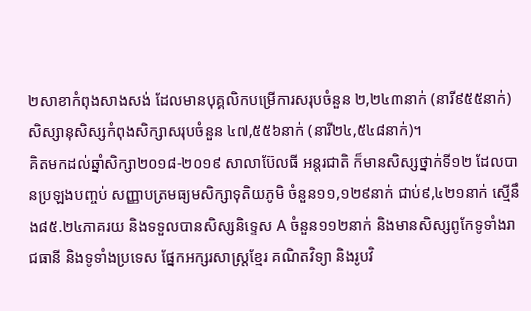២សាខាកំពុងសាងសង់ ដែលមានបុគ្គលិកបម្រើការសរុបចំនួន ២,២៤៣នាក់ (នារី៩៥៥នាក់) សិស្សានុសិស្សកំពុងសិក្សាសរុបចំនួន ៤៧,៥៥៦នាក់ (នារី២៤,៥៤៨នាក់)។
គិតមកដល់ឆ្នាំសិក្សា២០១៨-២០១៩ សាលាប៊ែលធី អន្តរជាតិ ក៏មានសិស្សថ្នាក់ទី១២ ដែលបានប្រឡងបញ្ចប់ សញ្ញាបត្រមធ្យមសិក្សាទុតិយភូមិ ចំនួន១១,១២៩នាក់ ជាប់៩,៤២១នាក់ ស្មើនឹង៨៥.២៤ភាគរយ និងទទួលបានសិស្សនិទ្ទេស A ចំនួន១១២នាក់ និងមានសិស្សពូកែទូទាំងរាជធានី និងទូទាំងប្រទេស ផ្នែកអក្សរសាស្ត្រខ្មែរ គណិតវិទ្យា និងរូបវិ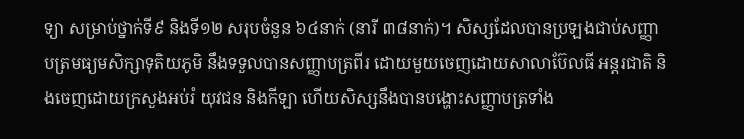ទ្យា សម្រាប់ថ្នាក់ទី៩ និងទី១២ សរុបចំនួន ៦៤នាក់ (នារី ៣៨នាក់)។ សិស្សដែលបានប្រឡងជាប់សញ្ញាបត្រមធ្យមសិក្សាទុតិយភូមិ នឹងទទួលបានសញ្ញាបត្រពីរ ដោយមួយចេញដោយសាលាប៊ែលធី អន្តរជាតិ និងចេញដោយក្រសួងអប់រំ យុវជន និងកីឡា ហើយសិស្សនឹងបានបង្ហោះសញ្ញាបត្រទាំង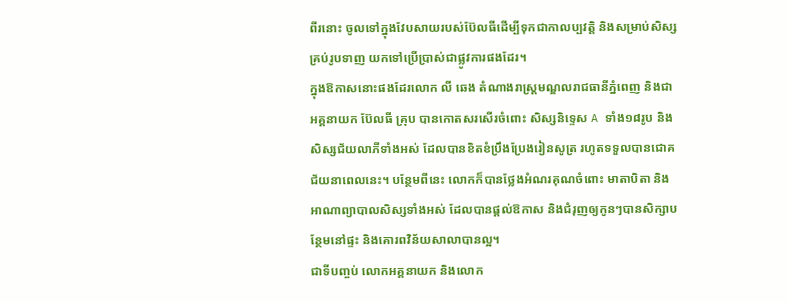ពីរនោះ ចូលទៅក្នុងវែបសាយរបស់ប៊ែលធីដើម្បីទុកជាកាលប្បវត្តិ និងសម្រាប់សិស្សគ្រប់រូបទាញ យកទៅប្រើប្រាស់ជាផ្លូវការផងដែរ។
ក្នុងឱកាសនោះផងដែរលោក លី ឆេង តំណាងរាស្រ្តមណ្ឌលរាជធានីភ្នំពេញ និងជាអគ្គនាយក ប៊ែលធី គ្រុប បានកោតសរសើរចំពោះ សិស្សនិទ្ទេស A ទាំង១៨រូប និងសិស្សជ័យលាភីទាំងអស់ ដែលបានខិតខំប្រឹងប្រែងរៀនសូត្រ រហូតទទួលបានជោគជ័យនាពេលនេះ។ បន្ថែមពីនេះ លោកក៏បានថ្លែងអំណរគុណចំពោះ មាតាបិតា និងអាណាព្យាបាលសិស្សទាំងអស់ ដែលបានផ្តល់ឱកាស និងជំរុញឲ្យកូនៗបានសិក្សាបន្ថែមនៅផ្ទះ និងគោរពវិន័យសាលាបានល្អ។
ជាទីបញ្ចប់ លោកអគ្គនាយក និងលោក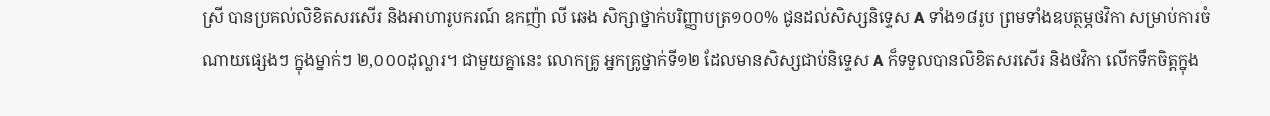ស្រី បានប្រគល់លិខិតសរសើរ និងអាហារូបករណ៍ ឧកញ៉ា លី ឆេង សិក្សាថ្នាក់បរិញ្ញាបត្រ១០០% ជូនដល់សិស្សនិទ្ទេស A ទាំង១៨រូប ព្រមទាំងឧបត្ថម្ភថវិកា សម្រាប់ការចំណាយផ្សេងៗ ក្នុងម្នាក់ៗ ២,០០០ដុល្លារ។ ជាមួយគ្នានេះ លោកគ្រូ អ្នកគ្រូថ្នាក់ទី១២ ដែលមានសិស្សជាប់និទ្ទេស A ក៏ទទួលបានលិខិតសរសើរ និងថវិកា លើកទឹកចិត្តក្នុង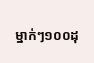ម្នាក់ៗ១០០ដុ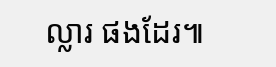ល្លារ ផងដែរ៕